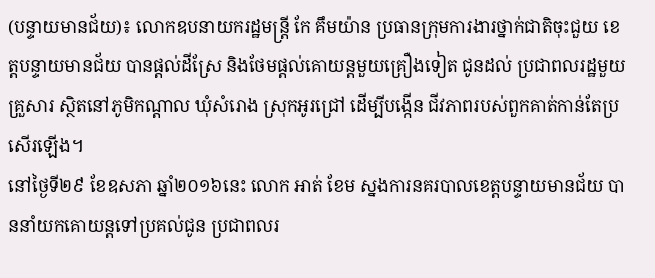(បន្ទាយមានជ័យ)៖ លោកឧបនាយករដ្ឋមន្រ្តី កែ គឹមយ៉ាន ប្រធានក្រុមការងារថ្នាក់ជាតិចុះជួយ ខេត្តបន្ទាយមានជ័យ បានផ្តល់ដីស្រែ និងថែមផ្តល់គោយន្តមួយគ្រឿងទៀត ជូនដល់ ប្រជាពលរដ្ឋមួយគ្រួសារ ស្ថិតនៅភូមិកណ្តាល ឃុំសំរោង ស្រុកអូរជ្រៅ ដើម្បីបង្កើន ជីវភាពរបស់ពួកគាត់កាន់តែប្រសើរឡើង។
នៅថ្ងៃទី២៩ ខែឧសភា ឆ្នាំ២០១៦នេះ លោក អាត់ ខែម ស្នងការនគរបាលខេត្តបន្ទាយមានជ័យ បាននាំយកគោយន្តទៅប្រគល់ជូន ប្រជាពលរ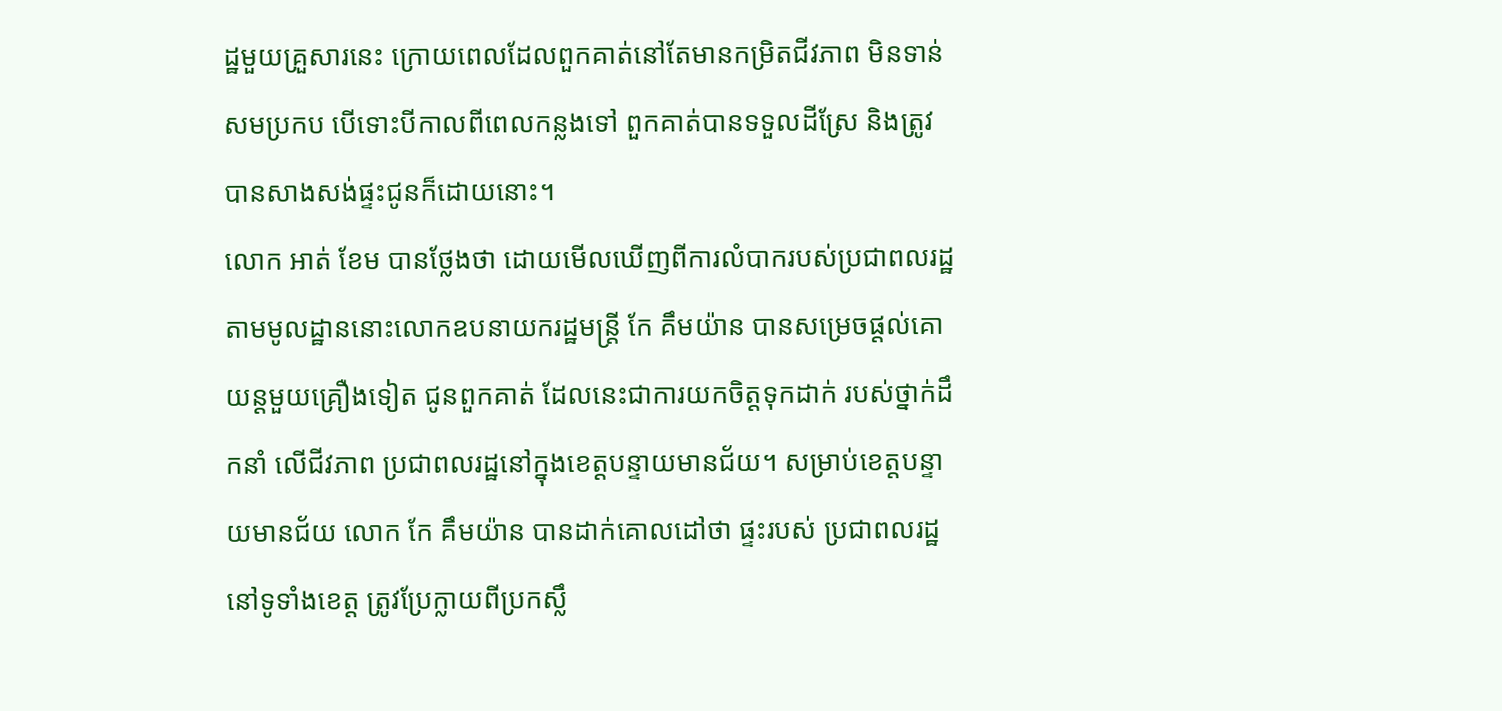ដ្ឋមួយគ្រួសារនេះ ក្រោយពេលដែលពួកគាត់នៅតែមានកម្រិតជីវភាព មិនទាន់សមប្រកប បើទោះបីកាលពីពេលកន្លងទៅ ពួកគាត់បានទទួលដីស្រែ និងត្រូវបានសាងសង់ផ្ទះជូនក៏ដោយនោះ។
លោក អាត់ ខែម បានថ្លែងថា ដោយមើលឃើញពីការលំបាករបស់ប្រជាពលរដ្ឋ តាមមូលដ្ឋាននោះលោកឧបនាយករដ្ឋមន្រ្តី កែ គឹមយ៉ាន បានសម្រេចផ្តល់គោយន្តមួយគ្រឿងទៀត ជូនពួកគាត់ ដែលនេះជាការយកចិត្តទុកដាក់ របស់ថ្នាក់ដឹកនាំ លើជីវភាព ប្រជាពលរដ្ឋនៅក្នុងខេត្តបន្ទាយមានជ័យ។ សម្រាប់ខេត្តបន្ទាយមានជ័យ លោក កែ គឹមយ៉ាន បានដាក់គោលដៅថា ផ្ទះរបស់ ប្រជាពលរដ្ឋនៅទូទាំងខេត្ត ត្រូវប្រែក្លាយពីប្រកស្លឹ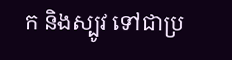ក និងស្បូវ ទៅជាប្រ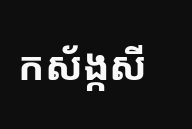កស័ង្កសី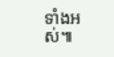ទាំងអស់៕